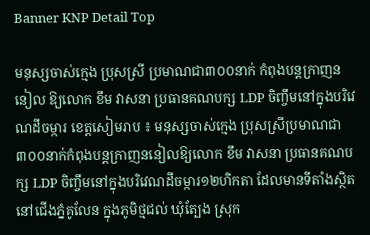Banner KNP Detail Top

មនុស្សចាស់ក្មេង ប្រុសស្រី ប្រមាណជា៣០០នាក់ កំពុងបន្តក្រាញននៀល ឱ្យលោក ខឹម វាសនា ប្រធានគណបក្ស LDP ចិញ្ចឹមនៅក្នុងបរិវេណដីចម្ការ ខេត្តសៀមរាប ៖ មនុស្សចាស់ក្មេង ប្រុសស្រីប្រមាណជា៣០០នាក់កំពុងបន្តក្រាញននៀលឱ្យលោក ខឹម វាសនា ប្រធានគណបក្ស LDP ចិញ្ចឹមនៅក្នុងបរិវេណដីចម្ការ១២ហិកតា ដែលមានទីតាំងស្ថិតនៅជើងភ្នំគូលែន ក្នុងភូមិថ្មជល់ ឃុំត្បែង ស្រុក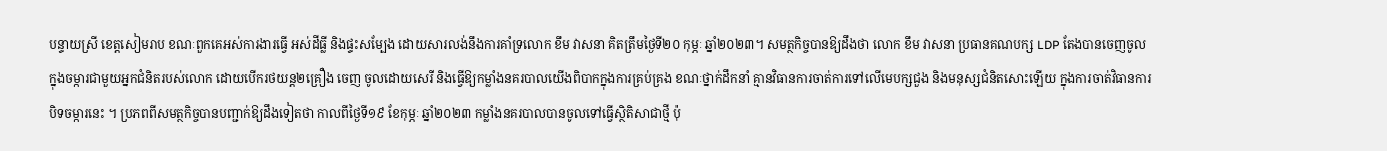បន្ទាយស្រី ខេត្តសៀមរាប ខណៈពួកគេអស់ការងារធ្វើ អស់ដីធ្លី និងផ្ទះសម្បែង ដោយសារលង់នឹងការគាំទ្រលោក ខឹម វាសនា គិតត្រឹមថ្ងៃទី២០ កុម្ភៈ ឆ្នាំ២០២៣។ សមត្ថកិច្ចបានឱ្យដឹងថា លោក ខឹម វាសនា ប្រធានគណបក្ស LDP តែងបានចេញចូលក្នុងចម្ការជាមួយអ្នកជំនិតរបស់លោក ដោយបើករថយន្ត២គ្រឿង ចេញ ចូលដោយសេរី និងធ្វើឱ្យកម្លាំងនគរបាលយើងពិបាកក្នុងការគ្រប់គ្រង ខណៈថ្នាក់ដឹកនាំ គ្មានវិធានការចាត់ការទៅលើមេបក្សជួង និងមនុស្សជំនិតសោះឡើយ ក្នុងការចាត់វិធានការបិទចម្ការនេះ ។ ប្រភពពីសមត្ថកិច្ចបានបញ្ជាក់ឱ្យដឹងទៀតថា កាលពីថ្ងៃទី១៩ ខែកុម្ភៈ ឆ្នាំ២០២៣ កម្លាំងនគរបាលបានចូលទៅធ្វើស្ថិតិសាជាថ្មី ប៉ុ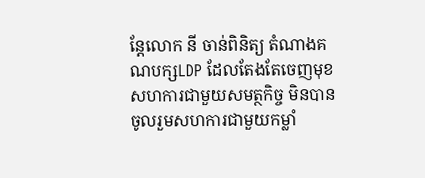ន្តែលោក នី ចាន់ពិនិត្យ តំណាងគណបក្សLDP ដែលតែងតែចេញមុខសហការជាមួយសមត្ថកិច្ច មិនបានចូលរួមសហការជាមួយកម្លាំ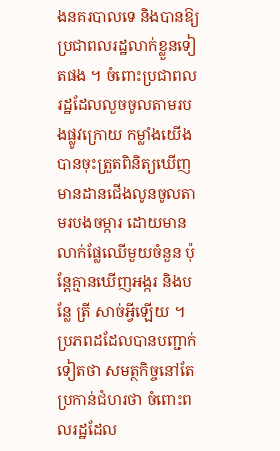ងនគរបាលទេ និងបានឱ្យប្រជាពលរដ្ឋលាក់ខ្លួនទៀតផង ។ ចំពោះប្រជាពលរដ្ឋដែលលួចចូលតាមរបងផ្លូវក្រោយ កម្លាំងយើងបានចុះត្រួតពិនិត្យឃើញមានដានជើងលូនចូលតាមរបងចម្ការ ដោយមានលាក់ផ្លែឈើមួយចំនួន ប៉ុន្តែគ្មានឃើញអង្ករ និងបន្លែ ត្រី សាច់អ្វីឡើយ ។ ប្រភពដដែលបានបញ្ជាក់ទៀតថា សមត្ថកិច្ចនៅតែប្រកាន់ជំហរថា ចំពោះពលរដ្ឋដែល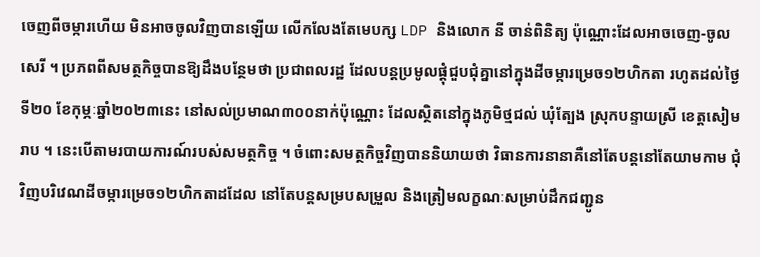ចេញពីចម្ការហើយ មិនអាចចូលវិញបានឡើយ លើកលែងតែមេបក្ស LDP និងលោក នី ចាន់ពិនិត្យ ប៉ុណ្ណោះដែលអាចចេញ-ចូលសេរី ។ ប្រភពពីសមត្ថកិច្ចបានឱ្យដឹងបន្ថែមថា ប្រជាពលរដ្ឋ ដែលបន្តប្រមូលផ្តុំជួបជុំគ្នានៅក្នុងដីចម្ការម្រេច១២ហិកតា រហូតដល់ថ្ងៃទី២០ ខែកុម្ភៈឆ្នាំ២០២៣នេះ នៅសល់ប្រមាណ៣០០នាក់ប៉ុណ្ណោះ ដែលស្ថិតនៅក្នុងភូមិថ្មជល់ ឃុំត្បែង ស្រុកបន្ទាយស្រី ខេត្តសៀមរាប ។ នេះបើតាមរបាយការណ៍របស់សមត្ថកិច្ច ។ ចំពោះសមត្ថកិច្ចវិញបាននិយាយថា វិធានការនានាគឺនៅតែបន្តនៅតែយាមកាម ជុំវិញបរិវេណដីចម្ការម្រេច១២ហិកតាដដែល នៅតែបន្តសម្របសម្រួល និងត្រៀមលក្ខណៈសម្រាប់ដឹកជញ្ជូន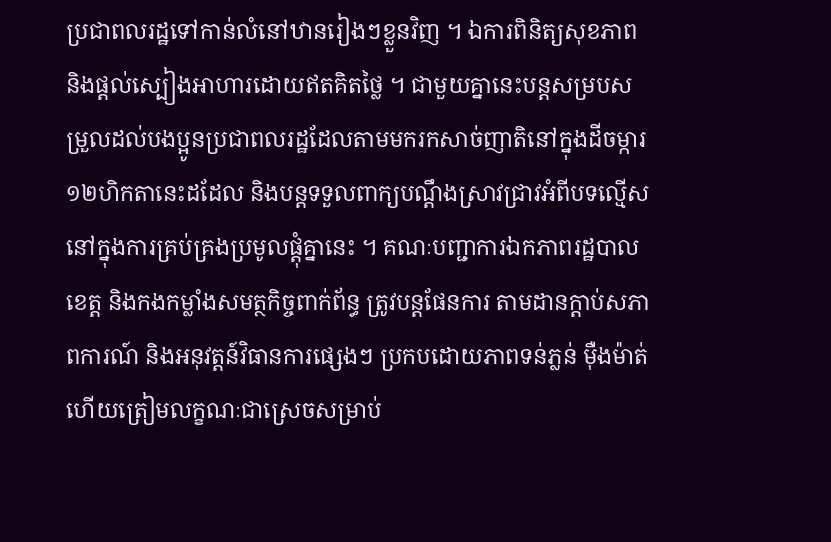ប្រជាពលរដ្ឋទៅកាន់លំនៅឋានរៀងៗខ្លួនវិញ ។ ឯការពិនិត្យសុខភាព និងផ្តល់ស្បៀងអាហារដោយឥតគិតថ្លៃ ។ ជាមួយគ្នានេះបន្តសម្របសម្រួលដល់បងប្អូនប្រជាពលរដ្ឋដែលតាមមករកសាច់ញាតិនៅក្នុងដីចម្ការ១២ហិកតានេះដដែល និងបន្តទទួលពាក្យបណ្តឹងស្រាវជ្រាវអំពីបទល្មើសនៅក្នុងការគ្រប់គ្រងប្រមូលផ្តុំគ្នានេះ ។ គណៈបញ្ជាការឯកភាពរដ្ឋបាលខេត្ត និងកងកម្លាំងសមត្ថកិច្ចពាក់ព័ន្ធ ត្រូវបន្តផែនការ តាមដានក្តាប់សភាពការណ៍ និងអនុវត្តន៍វិធានការផ្សេងៗ ប្រកបដោយភាពទន់ភ្លន់ ម៉ឺងម៉ាត់ ហើយត្រៀមលក្ខណៈជាស្រេចសម្រាប់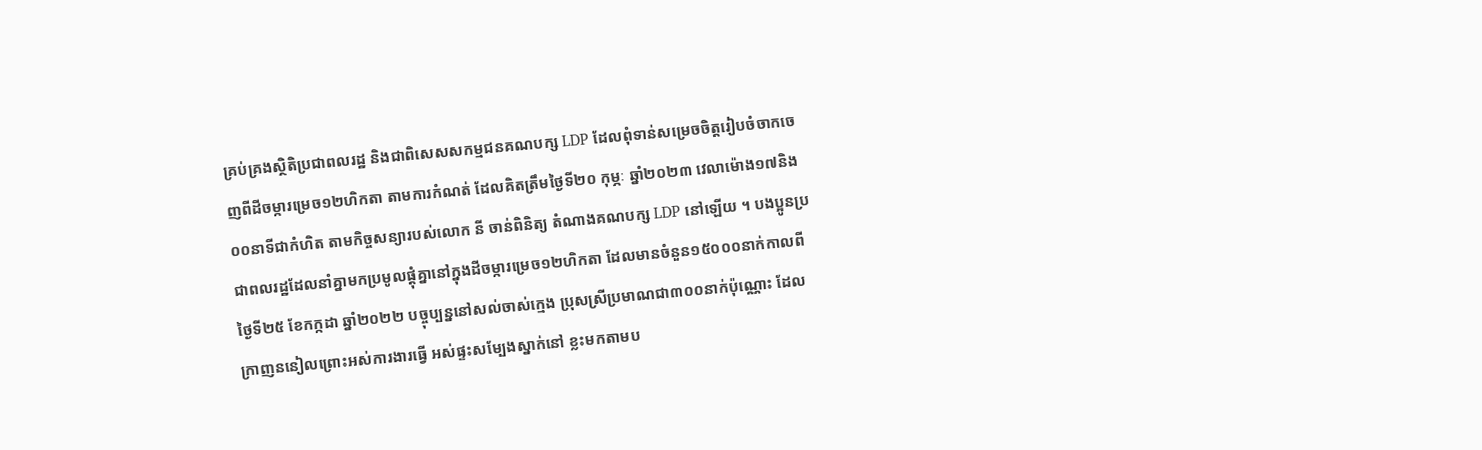គ្រប់គ្រងសិ្ថតិប្រជាពលរដ្ឋ និងជាពិសេសសកម្មជនគណបក្ស LDP ដែលពុំទាន់សម្រេចចិត្តរៀបចំចាកចេញពីដីចម្ការម្រេច១២ហិកតា តាមការកំណត់ ដែលគិតត្រឹមថ្ងៃទី២០ កុម្ភៈ ឆ្នាំ២០២៣ វេលាម៉ោង១៧និង០០នាទីជាកំហិត តាមកិច្ចសន្យារបស់លោក នី ចាន់ពិនិត្យ តំណាងគណបក្ស LDP នៅឡើយ ។ បងប្អូនប្រជាពលរដ្ឋដែលនាំគ្នាមកប្រមូលផ្ដុំគ្នានៅក្នុងដីចម្ការម្រេច១២ហិកតា ដែលមានចំនួន១៥០០០នាក់កាលពីថ្ងៃទី២៥ ខែកក្កដា ឆ្នាំ២០២២ បច្ចុប្បន្ននៅសល់ចាស់ក្មេង ប្រុសស្រីប្រមាណជា៣០០នាក់ប៉ុណ្ណោះ ដែលក្រាញននៀលព្រោះអស់ការងារធ្វើ អស់ផ្ទះសម្បែងស្នាក់នៅ ខ្លះមកតាមប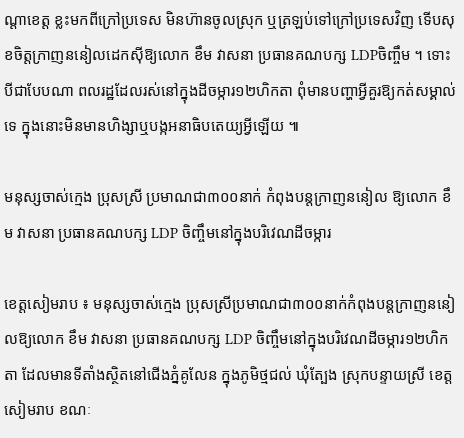ណ្តាខេត្ត ខ្លះមកពីក្រៅប្រទេស មិនហ៊ានចូលស្រុក ឬត្រឡប់ទៅក្រៅប្រទេសវិញ ទើបសុខចិត្តក្រាញននៀលដេកស៊ីឱ្យលោក ខឹម វាសនា ប្រធានគណបក្ស LDPចិញ្ចឹម ។ ទោះបីជាបែបណា ពលរដ្ឋដែលរស់នៅក្នុងដីចម្ការ១២ហិកតា ពុំមានបញ្ហាអ្វីគួរឱ្យកត់សម្គាល់ទេ ក្នុងនោះមិនមានហិង្សាឬបង្កអនាធិបតេយ្យអ្វីឡើយ ៕

មនុស្សចាស់ក្មេង ប្រុសស្រី ប្រមាណជា៣០០នាក់ កំពុងបន្តក្រាញននៀល ឱ្យលោក ខឹម វាសនា ប្រធានគណបក្ស LDP ចិញ្ចឹមនៅក្នុងបរិវេណដីចម្ការ

ខេត្តសៀមរាប ៖ មនុស្សចាស់ក្មេង ប្រុសស្រីប្រមាណជា៣០០នាក់កំពុងបន្តក្រាញននៀលឱ្យលោក ខឹម វាសនា ប្រធានគណបក្ស LDP ចិញ្ចឹមនៅក្នុងបរិវេណដីចម្ការ១២ហិកតា ដែលមានទីតាំងស្ថិតនៅជើងភ្នំគូលែន ក្នុងភូមិថ្មជល់ ឃុំត្បែង ស្រុកបន្ទាយស្រី ខេត្តសៀមរាប ខណៈ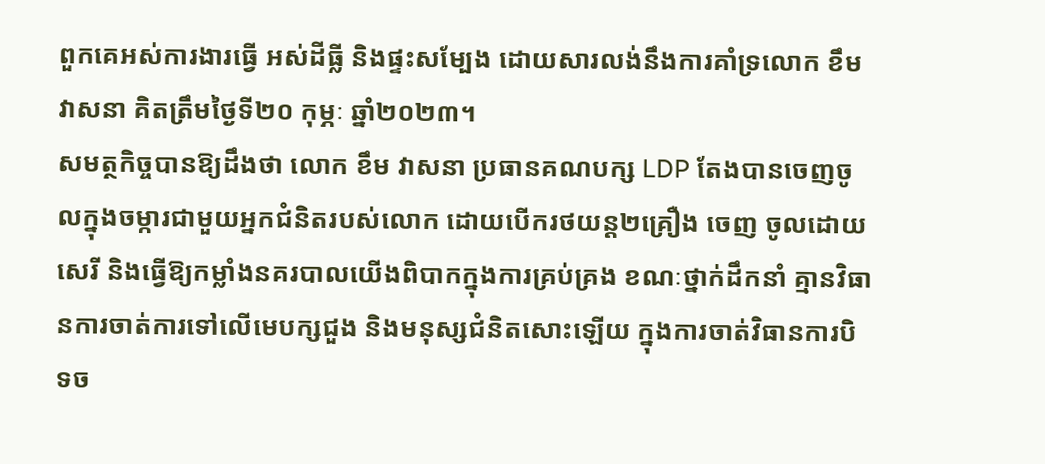ពួកគេអស់ការងារធ្វើ អស់ដីធ្លី និងផ្ទះសម្បែង ដោយសារលង់នឹងការគាំទ្រលោក ខឹម វាសនា គិតត្រឹមថ្ងៃទី២០ កុម្ភៈ ឆ្នាំ២០២៣។
សមត្ថកិច្ចបានឱ្យដឹងថា លោក ខឹម វាសនា ប្រធានគណបក្ស LDP តែងបានចេញចូលក្នុងចម្ការជាមួយអ្នកជំនិតរបស់លោក ដោយបើករថយន្ត២គ្រឿង ចេញ ចូលដោយសេរី និងធ្វើឱ្យកម្លាំងនគរបាលយើងពិបាកក្នុងការគ្រប់គ្រង ខណៈថ្នាក់ដឹកនាំ គ្មានវិធានការចាត់ការទៅលើមេបក្សជួង និងមនុស្សជំនិតសោះឡើយ ក្នុងការចាត់វិធានការបិទច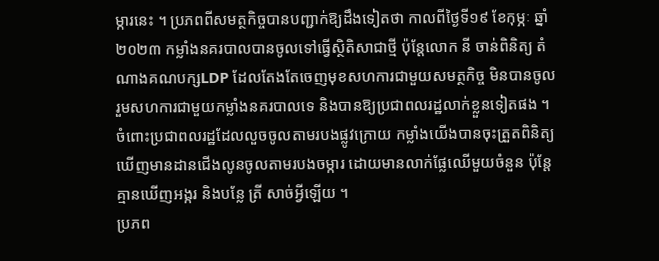ម្ការនេះ ។ ប្រភពពីសមត្ថកិច្ចបានបញ្ជាក់ឱ្យដឹងទៀតថា កាលពីថ្ងៃទី១៩ ខែកុម្ភៈ ឆ្នាំ២០២៣ កម្លាំងនគរបាលបានចូលទៅធ្វើស្ថិតិសាជាថ្មី ប៉ុន្តែលោក នី ចាន់ពិនិត្យ តំណាងគណបក្សLDP ដែលតែងតែចេញមុខសហការជាមួយសមត្ថកិច្ច មិនបានចូលរួមសហការជាមួយកម្លាំងនគរបាលទេ និងបានឱ្យប្រជាពលរដ្ឋលាក់ខ្លួនទៀតផង ។
ចំពោះប្រជាពលរដ្ឋដែលលួចចូលតាមរបងផ្លូវក្រោយ កម្លាំងយើងបានចុះត្រួតពិនិត្យឃើញមានដានជើងលូនចូលតាមរបងចម្ការ ដោយមានលាក់ផ្លែឈើមួយចំនួន ប៉ុន្តែគ្មានឃើញអង្ករ និងបន្លែ ត្រី សាច់អ្វីឡើយ ។
ប្រភព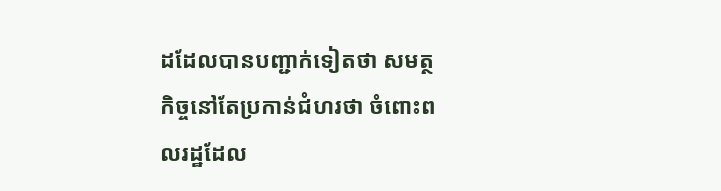ដដែលបានបញ្ជាក់ទៀតថា សមត្ថកិច្ចនៅតែប្រកាន់ជំហរថា ចំពោះពលរដ្ឋដែល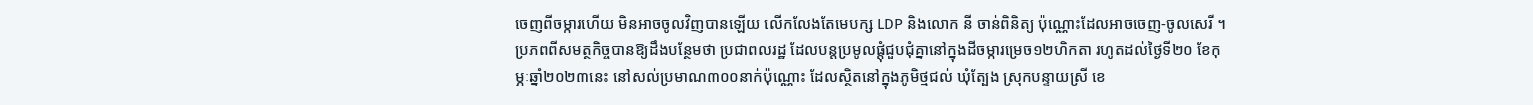ចេញពីចម្ការហើយ មិនអាចចូលវិញបានឡើយ លើកលែងតែមេបក្ស LDP និងលោក នី ចាន់ពិនិត្យ ប៉ុណ្ណោះដែលអាចចេញ-ចូលសេរី ។ ប្រភពពីសមត្ថកិច្ចបានឱ្យដឹងបន្ថែមថា ប្រជាពលរដ្ឋ ដែលបន្តប្រមូលផ្តុំជួបជុំគ្នានៅក្នុងដីចម្ការម្រេច១២ហិកតា រហូតដល់ថ្ងៃទី២០ ខែកុម្ភៈឆ្នាំ២០២៣នេះ នៅសល់ប្រមាណ៣០០នាក់ប៉ុណ្ណោះ ដែលស្ថិតនៅក្នុងភូមិថ្មជល់ ឃុំត្បែង ស្រុកបន្ទាយស្រី ខេ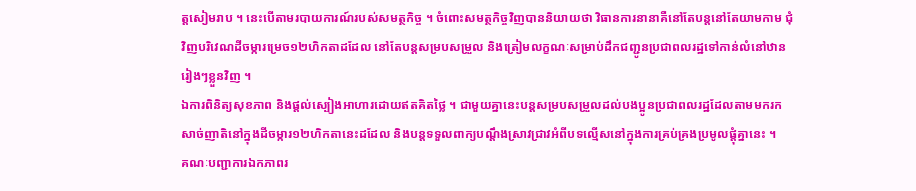ត្តសៀមរាប ។ នេះបើតាមរបាយការណ៍របស់សមត្ថកិច្ច ។ ចំពោះសមត្ថកិច្ចវិញបាននិយាយថា វិធានការនានាគឺនៅតែបន្តនៅតែយាមកាម ជុំវិញបរិវេណដីចម្ការម្រេច១២ហិកតាដដែល នៅតែបន្តសម្របសម្រួល និងត្រៀមលក្ខណៈសម្រាប់ដឹកជញ្ជូនប្រជាពលរដ្ឋទៅកាន់លំនៅឋានរៀងៗខ្លួនវិញ ។
ឯការពិនិត្យសុខភាព និងផ្តល់ស្បៀងអាហារដោយឥតគិតថ្លៃ ។ ជាមួយគ្នានេះបន្តសម្របសម្រួលដល់បងប្អូនប្រជាពលរដ្ឋដែលតាមមករកសាច់ញាតិនៅក្នុងដីចម្ការ១២ហិកតានេះដដែល និងបន្តទទួលពាក្យបណ្តឹងស្រាវជ្រាវអំពីបទល្មើសនៅក្នុងការគ្រប់គ្រងប្រមូលផ្តុំគ្នានេះ ។
គណៈបញ្ជាការឯកភាពរ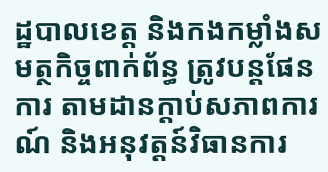ដ្ឋបាលខេត្ត និងកងកម្លាំងសមត្ថកិច្ចពាក់ព័ន្ធ ត្រូវបន្តផែនការ តាមដានក្តាប់សភាពការណ៍ និងអនុវត្តន៍វិធានការ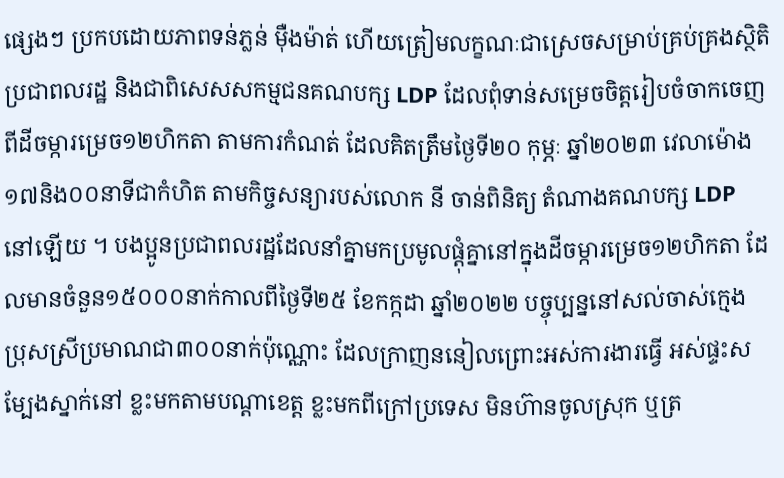ផ្សេងៗ ប្រកបដោយភាពទន់ភ្លន់ ម៉ឺងម៉ាត់ ហើយត្រៀមលក្ខណៈជាស្រេចសម្រាប់គ្រប់គ្រងសិ្ថតិប្រជាពលរដ្ឋ និងជាពិសេសសកម្មជនគណបក្ស LDP ដែលពុំទាន់សម្រេចចិត្តរៀបចំចាកចេញពីដីចម្ការម្រេច១២ហិកតា តាមការកំណត់ ដែលគិតត្រឹមថ្ងៃទី២០ កុម្ភៈ ឆ្នាំ២០២៣ វេលាម៉ោង១៧និង០០នាទីជាកំហិត តាមកិច្ចសន្យារបស់លោក នី ចាន់ពិនិត្យ តំណាងគណបក្ស LDP នៅឡើយ ។ បងប្អូនប្រជាពលរដ្ឋដែលនាំគ្នាមកប្រមូលផ្ដុំគ្នានៅក្នុងដីចម្ការម្រេច១២ហិកតា ដែលមានចំនួន១៥០០០នាក់កាលពីថ្ងៃទី២៥ ខែកក្កដា ឆ្នាំ២០២២ បច្ចុប្បន្ននៅសល់ចាស់ក្មេង ប្រុសស្រីប្រមាណជា៣០០នាក់ប៉ុណ្ណោះ ដែលក្រាញននៀលព្រោះអស់ការងារធ្វើ អស់ផ្ទះសម្បែងស្នាក់នៅ ខ្លះមកតាមបណ្តាខេត្ត ខ្លះមកពីក្រៅប្រទេស មិនហ៊ានចូលស្រុក ឬត្រ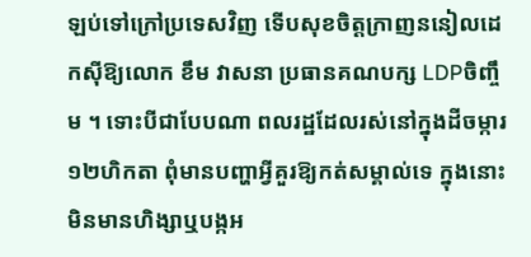ឡប់ទៅក្រៅប្រទេសវិញ ទើបសុខចិត្តក្រាញននៀលដេកស៊ីឱ្យលោក ខឹម វាសនា ប្រធានគណបក្ស LDPចិញ្ចឹម ។ ទោះបីជាបែបណា ពលរដ្ឋដែលរស់នៅក្នុងដីចម្ការ១២ហិកតា ពុំមានបញ្ហាអ្វីគួរឱ្យកត់សម្គាល់ទេ ក្នុងនោះមិនមានហិង្សាឬបង្កអ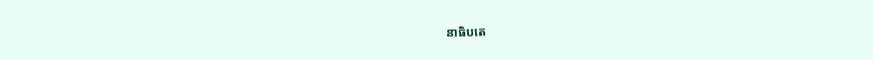នាធិបតេ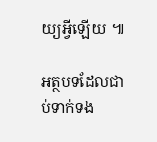យ្យអ្វីឡើយ ៕

អត្ថបទដែលជាប់ទាក់ទង